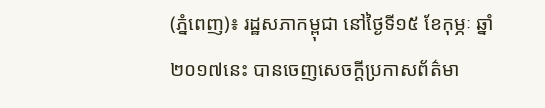(ភ្នំពេញ)៖ រដ្ឋសភាកម្ពុជា នៅថ្ងៃទី១៥ ខែកុម្ភៈ ឆ្នាំ២០១៧នេះ បានចេញសេចក្ដីប្រកាសព័ត៌មា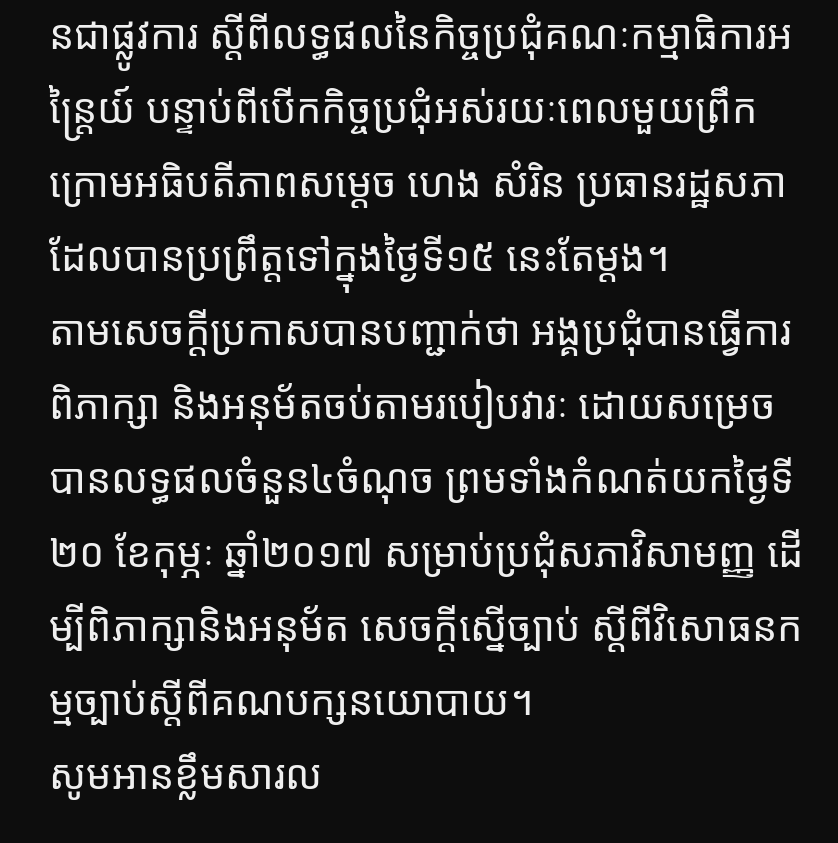នជាផ្លូវការ ស្ដីពីលទ្ធផលនៃកិច្ចប្រជុំគណៈកម្មាធិការអន្ត្រៃយ៍ បន្ទាប់ពីបើកកិច្ចប្រជុំអស់រយៈពេលមួយព្រឹក ក្រោមអធិបតីភាពសម្ដេច ហេង សំរិន ប្រធានរដ្ឋសភា ដែលបានប្រព្រឹត្តទៅក្នុងថ្ងៃទី១៥ នេះតែម្ដង។
តាមសេចក្ដីប្រកាសបានបញ្ជាក់ថា អង្គប្រជុំបានធ្វើការពិភាក្សា និងអនុម័តចប់តាមរបៀបវារៈ ដោយសម្រេចបានលទ្ធផលចំនួន៤ចំណុច ព្រមទាំងកំណត់យកថ្ងៃទី២០ ខែកុម្ភៈ ឆ្នាំ២០១៧ សម្រាប់ប្រជុំសភាវិសាមញ្ញ ដើម្បីពិភាក្សានិងអនុម័ត សេចក្តីស្នើច្បាប់ ស្តីពីវិសោធនកម្មច្បាប់ស្តីពីគណបក្សនយោបាយ។
សូមអានខ្លឹមសារល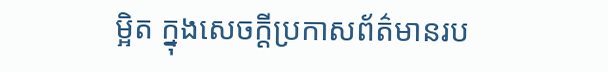ម្អិត ក្នុងសេចក្ដីប្រកាសព័ត៌មានរប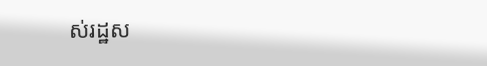ស់រដ្ឋស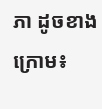ភា ដូចខាងក្រោម៖